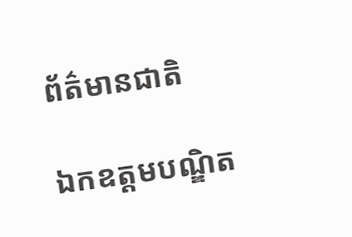ព័ត៌មានជាតិ

ឯកឧត្ដមបណ្ឌិត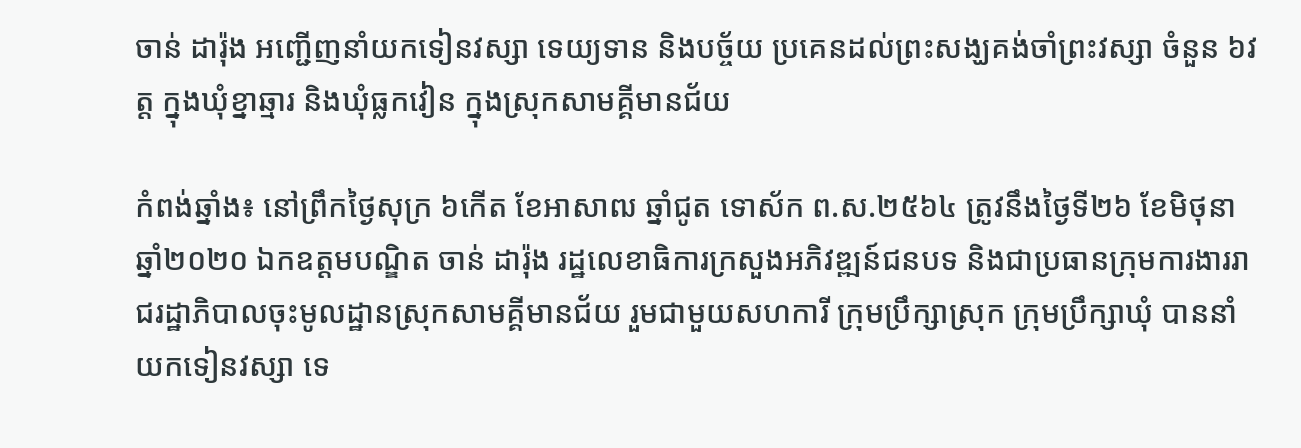ចាន់ ដារ៉ុង អញ្ជើញនាំយកទៀនវស្សា ទេយ្យទាន និងបច្ច័យ ប្រគេនដល់ព្រះសង្ឃគង់ចាំព្រះវស្សា ចំនួន ៦វត្ត ក្នុងឃុំខ្នាឆ្មារ និងឃុំធ្លកវៀន ក្នុងស្រុកសាមគ្គីមានជ័យ

កំពង់ឆ្នាំង៖ នៅព្រឹកថ្ងៃសុក្រ ៦កើត ខែអាសាឍ ឆ្នាំជូត ទោស័ក ព.ស.២៥៦៤ ត្រូវនឹងថ្ងៃទី២៦ ខែមិថុនា ឆ្នាំ២០២០ ឯកឧត្ដមបណ្ឌិត ចាន់ ដារ៉ុង រដ្ឋលេខាធិការក្រសួងអភិវឌ្ឍន៍ជនបទ និងជាប្រធានក្រុមការងាររាជរដ្ឋាភិបាលចុះមូលដ្ឋានស្រុកសាមគ្គីមានជ័យ រួមជាមួយសហការី ក្រុមប្រឹក្សាស្រុក ក្រុមប្រឹក្សាឃុំ បាននាំយកទៀនវស្សា ទេ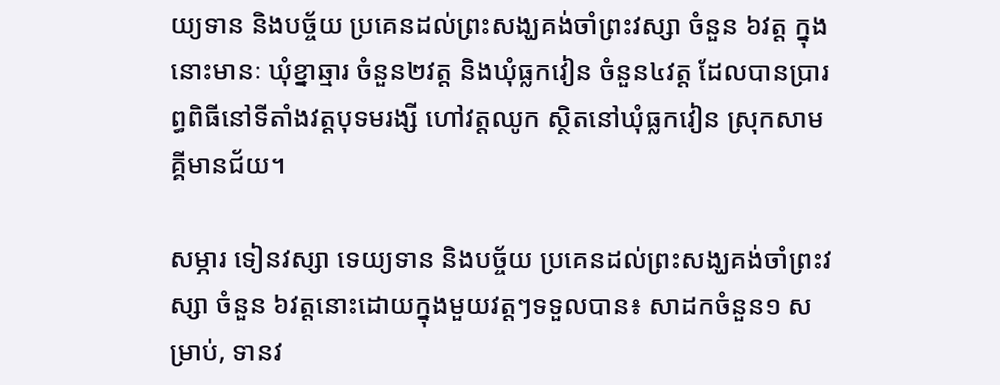យ្យទាន និងបច្ច័យ ប្រគេនដល់ព្រះសង្ឃគង់ចាំព្រះវស្សា ចំនួន ៦វត្ត ក្នុងនោះមានៈ ឃុំខ្នាឆ្មារ ចំនួន២វត្ត និងឃុំធ្លកវៀន ចំនួន៤វត្ត ដែលបានប្រារព្ធពិធីនៅទីតាំងវត្តបុទមរង្សី ហៅវត្តឈូក ស្ថិតនៅឃុំធ្លកវៀន ស្រុកសាមគ្គីមានជ័យ។

សម្ភារ ទៀនវស្សា ទេយ្យទាន និងបច្ច័យ ប្រគេនដល់ព្រះសង្ឃគង់ចាំព្រះវស្សា ចំនួន ៦វត្តនោះដោយក្នុងមួយវត្តៗទទួលបាន៖ សាដកចំនួន១ សម្រាប់, ទានវ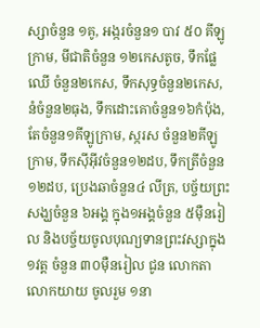ស្សាចំនួន ១គូ, អង្ករចំនួន១ បាវ ៥០ គីឡូក្រាម, មីជាតិចំនួន ១២កេសតូច, ទឹកផ្លែឈើ ចំនួន២កេស, ទឹកសុទ្ធចំនួន២កេស, នំចំនួន២ធុង, ទឹកដោះគោចំនួន១៦កំប៉ុង, តែចំនួន១គីឡូក្រាម, ស្ករស ចំនួន២គីឡូក្រាម, ទឹកស៊ីអ៊ីវចំនួន១២ដប, ទឹកត្រីចំនួន១២ដប, ប្រេងឆាចំនួន៤ លីត្រ, បច្ច័យព្រះសង្ឃចំនួន ៦អង្គ ក្នុង១អង្គចំនួន ៥ម៉ឺនរៀល និងបច្ច័យចូលបុណ្យទានព្រះវស្សាក្នុង១វត្ត ចំនួន ៣០ម៉ឺនរៀល ជូន លោកតា លោកយាយ ចូលរួម ១នា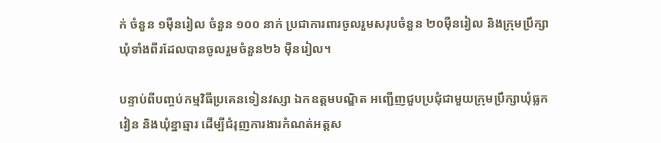ក់ ចំនួន ១ម៉ឺនរៀល ចំនួន ១០០ នាក់ ប្រជាការពារចូលរួមសរុបចំនួន ២០ម៉ឺនរៀល និងក្រុមប្រឹក្សាឃុំទាំងពីរដែលបានចូលរួមចំនួន២៦ ម៉ឺនរៀល។

បន្ទាប់ពីបញ្ចប់កម្មវិធីប្រគេនទៀនវស្សា ឯកឧត្ដមបណ្ឌិត អញ្ជើញជួបប្រជុំជាមួយក្រុមប្រឹក្សាឃុំធ្លកវៀន និងឃុំខ្នាឆ្មារ ដើម្បីជំរុញការងារកំណត់អត្តស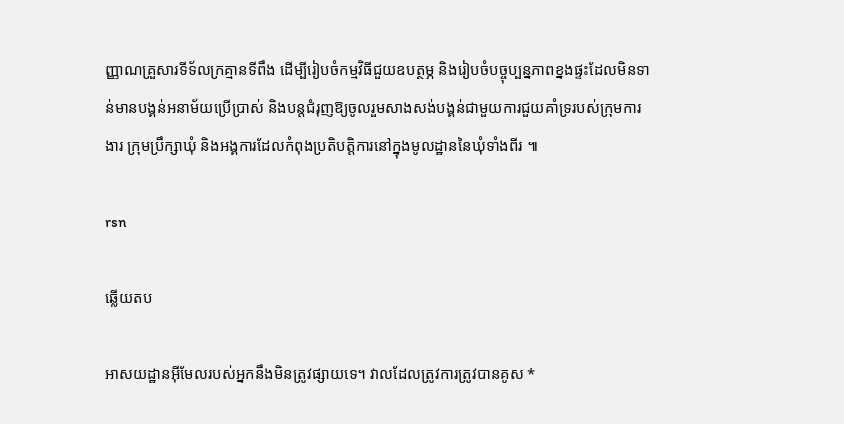ញ្ញាណគ្រួសារទីទ័លក្រគ្មានទីពឹង ដើម្បីរៀបចំកម្មវិធីជួយឧបត្ថម្ភ និងរៀបចំបច្ចុប្បន្នភាពខ្នងផ្ទះដែលមិនទាន់មានបង្គន់អនាម័យប្រើប្រាស់ និងបន្តជំរុញឱ្យចូលរួមសាងសង់បង្គន់ជាមួយការជួយគាំទ្ររបស់ក្រុមការងារ ក្រុមប្រឹក្សាឃុំ និងអង្គការដែលកំពុងប្រតិបត្តិការនៅក្នុងមូលដ្ឋាននៃឃុំទាំងពីរ ៕

rsn

ឆ្លើយតប

អាសយដ្ឋានអ៊ីមែលរបស់អ្នកនឹងមិនត្រូវផ្សាយទេ។ វាលដែលត្រូវការត្រូវបានគូស *